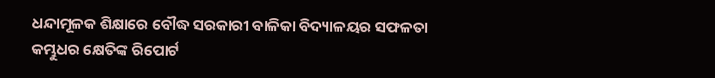ଧନ୍ଦାମୂଳକ ଶିକ୍ଷାରେ ବୌଦ୍ଧ ସରକାରୀ ବାଳିକା ବିଦ୍ୟାଳୟର ସଫଳତା
କମ୍ଭୁଧର କ୍ଷେତିଙ୍କ ରିପୋର୍ଟ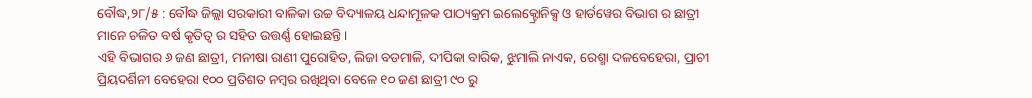ବୌଦ୍ଧ,୨୮/୫ : ବୌଦ୍ଧ ଜିଲ୍ଲା ସରକାରୀ ବାଳିକା ଉଚ୍ଚ ବିଦ୍ୟାଳୟ ଧନ୍ଦାମୂଳକ ପାଠ୍ୟକ୍ରମ ଇଲେକ୍ଟ୍ରୋନିକ୍ସ ଓ ହାର୍ଡୱେର ବିଭାଗ ର ଛାତ୍ରୀ ମାନେ ଚଳିତ ବର୍ଷ କୃତିତ୍ୱ ର ସହିତ ଉତ୍ତର୍ଣ୍ଣ ହୋଇଛନ୍ତି।
ଏହି ବିଭାଗର ୬ ଜଣ ଛାତ୍ରୀ, ମନୀଷା ରାଣୀ ପୁରୋହିତ, ଲିଜା ବଡମାଳି, ଦୀପିକା ବାରିକ, ଝୁମାଲି ନାଏକ, ରେଶ୍ମା ଦଳବେହେରା, ପ୍ରାଚୀ ପ୍ରିୟଦର୍ଶିନୀ ବେହେରା ୧୦୦ ପ୍ରତିଶତ ନମ୍ବର ରଖିଥିବା ବେଳେ ୧୦ ଜଣ ଛାତ୍ରୀ ୯୦ ରୁ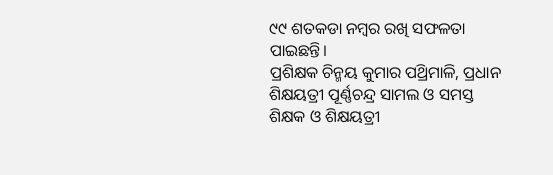୯୯ ଶତକଡା ନମ୍ବର ରଖି ସଫଳତା ପାଇଛନ୍ତି।
ପ୍ରଶିକ୍ଷକ ଚିନ୍ମୟ କୁମାର ପଥ୍ରିମାଳି, ପ୍ରଧାନ ଶିକ୍ଷୟତ୍ରୀ ପୂର୍ଣ୍ଣଚନ୍ଦ୍ର ସାମଲ ଓ ସମସ୍ତ ଶିକ୍ଷକ ଓ ଶିକ୍ଷୟତ୍ରୀ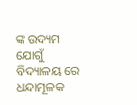ଙ୍କ ଉଦ୍ୟମ ଯୋଗୁଁ ବିଦ୍ୟାଳୟ ରେ ଧନ୍ଦାମୂଳକ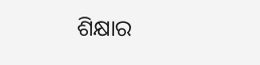ଶିକ୍ଷାର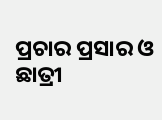ପ୍ରଚାର ପ୍ରସାର ଓ ଛାତ୍ରୀ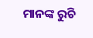ମାନଙ୍କ ରୁଚି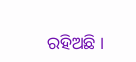ରହିଅଛି ।